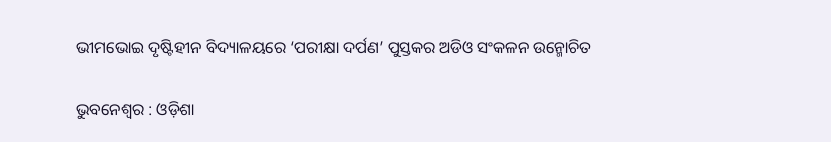ଭୀମଭୋଇ ଦୃଷ୍ଟିହୀନ ବିଦ୍ୟାଳୟରେ ‘ପରୀକ୍ଷା ଦର୍ପଣ’ ପୁସ୍ତକର ଅଡିଓ ସଂକଳନ ଉନ୍ମୋଚିତ

ଭୁବନେଶ୍ୱର : ଓଡ଼ିଶା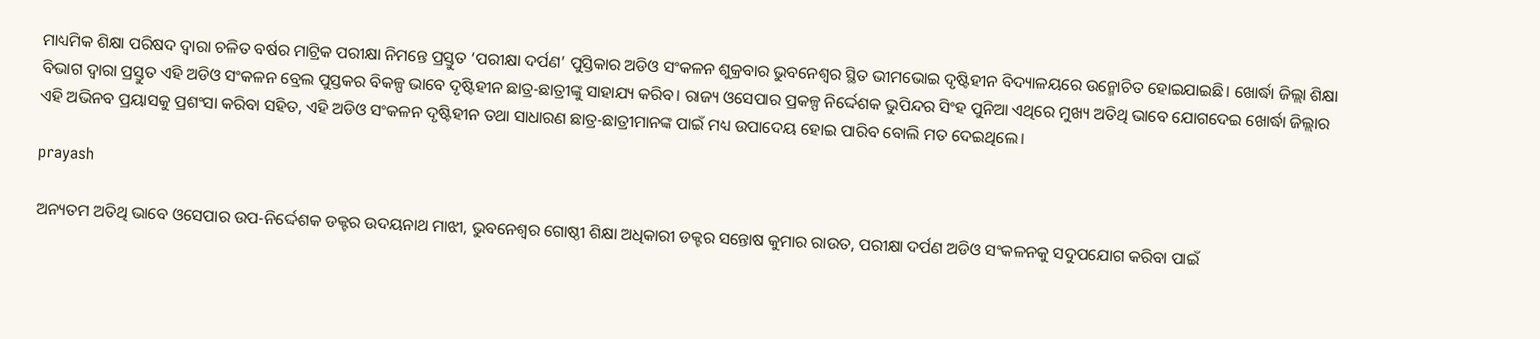ମାଧ୍ୟମିକ ଶିକ୍ଷା ପରିଷଦ ଦ୍ୱାରା ଚଳିତ ବର୍ଷର ମାଟ୍ରିକ ପରୀକ୍ଷା ନିମନ୍ତେ ପ୍ରସ୍ତୁତ ‘ପରୀକ୍ଷା ଦର୍ପଣ’ ପୁସ୍ତିକାର ଅଡିଓ ସଂକଳନ ଶୁକ୍ରବାର ଭୁବନେଶ୍ୱର ସ୍ଥିତ ଭୀମଭୋଇ ଦୃଷ୍ଟିହୀନ ବିଦ୍ୟାଳୟରେ ଉନ୍ମୋଚିତ ହୋଇଯାଇଛି। ଖୋର୍ଦ୍ଧା ଜିଲ୍ଲା ଶିକ୍ଷା ବିଭାଗ ଦ୍ୱାରା ପ୍ରସ୍ତୁତ ଏହି ଅଡିଓ ସଂକଳନ ବ୍ରେଲ ପୁସ୍ତକର ବିକଳ୍ପ ଭାବେ ଦୃଷ୍ଟିହୀନ ଛାତ୍ର-ଛାତ୍ରୀଙ୍କୁ ସାହାଯ୍ୟ କରିବ। ରାଜ୍ୟ ଓସେପାର ପ୍ରକଳ୍ପ ନିର୍ଦ୍ଦେଶକ ଭୁପିନ୍ଦର ସିଂହ ପୁନିଆ ଏଥିରେ ମୁଖ୍ୟ ଅତିଥି ଭାବେ ଯୋଗଦେଇ ଖୋର୍ଦ୍ଧା ଜିଲ୍ଲାର ଏହି ଅଭିନବ ପ୍ରୟାସକୁ ପ୍ରଶଂସା କରିବା ସହିତ, ଏହି ଅଡିଓ ସଂକଳନ ଦୃଷ୍ଟିହୀନ ତଥା ସାଧାରଣ ଛାତ୍ର-ଛାତ୍ରୀମାନଙ୍କ ପାଇଁ ମଧ୍ୟ ଉପାଦେୟ ହୋଇ ପାରିବ ବୋଲି ମତ ଦେଇଥିଲେ।

prayash

ଅନ୍ୟତମ ଅତିଥି ଭାବେ ଓସେପାର ଉପ-ନିର୍ଦ୍ଦେଶକ ଡକ୍ଟର ଉଦୟନାଥ ମାଝୀ, ଭୁବନେଶ୍ୱର ଗୋଷ୍ଠୀ ଶିକ୍ଷା ଅଧିକାରୀ ଡକ୍ଟର ସନ୍ତୋଷ କୁମାର ରାଉତ, ପରୀକ୍ଷା ଦର୍ପଣ ଅଡିଓ ସଂକଳନକୁ ସଦୁପଯୋଗ କରିବା ପାଇଁ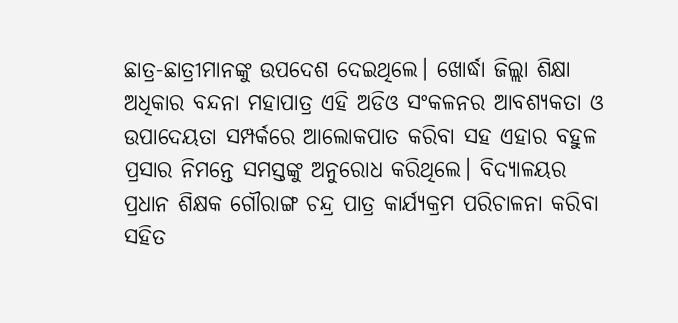ଛାତ୍ର-ଛାତ୍ରୀମାନଙ୍କୁ ଉପଦେଶ ଦେଇଥିଲେ। ଖୋର୍ଦ୍ଧା ଜିଲ୍ଲା ଶିକ୍ଷା ଅଧିକାର ବନ୍ଦନା ମହାପାତ୍ର ଏହି ଅଡିଓ ସଂକଳନର ଆବଶ୍ୟକତା ଓ ଉପାଦେୟତା ସମ୍ପର୍କରେ ଆଲୋକପାତ କରିବା ସହ ଏହାର ବହୁଳ ପ୍ରସାର ନିମନ୍ତେ ସମସ୍ତଙ୍କୁ ଅନୁରୋଧ କରିଥିଲେ। ବିଦ୍ୟାଳୟର ପ୍ରଧାନ ଶିକ୍ଷକ ଗୌରାଙ୍ଗ ଚନ୍ଦ୍ର ପାତ୍ର କାର୍ଯ୍ୟକ୍ରମ ପରିଚାଳନା କରିବା ସହିତ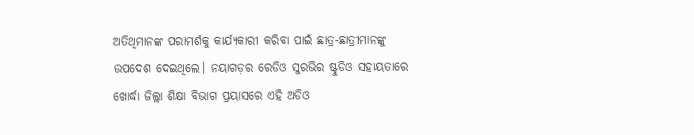ଅତିଥିମାନଙ୍କ ପରାମର୍ଶକୁ କାର୍ଯ୍ୟକାରୀ କରିବା ପାଇଁ ଛାତ୍ର-ଛାତ୍ରୀମାନଙ୍କୁ ଉପଦେଶ ଦେଇଥିଲେ। ନୟାଗଡ଼ର ରେଡିଓ ସୁରଭିର ଷ୍ଟୁଡିଓ ସହାୟତାରେ ଖୋର୍ଦ୍ଧା ଜିଲ୍ଲା ଶିକ୍ଷା ବିଭାଗ ପ୍ରୟାସରେ ଏହି ଅଡିଓ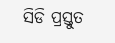ସିଡି ପ୍ରସ୍ତୁତ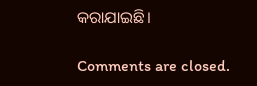କରାଯାଇଛି।

Comments are closed.